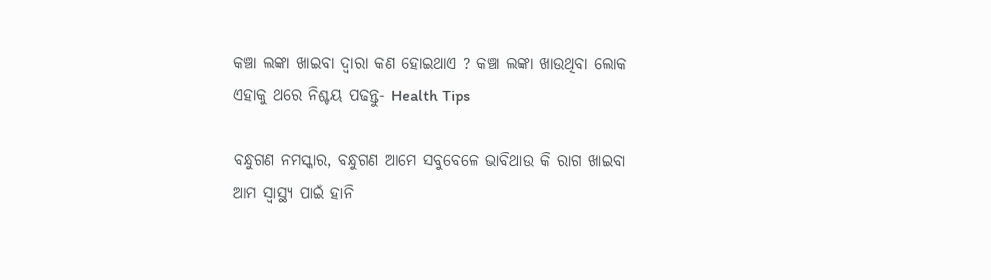କଞ୍ଚା ଲଙ୍କା ଖାଇବା ଦ୍ଵାରା କଣ ହୋଇଥାଏ ? କଞ୍ଚା ଲଙ୍କା ଖାଉଥିବା ଲୋକ ଏହାକୁ ଥରେ ନିଶ୍ଚୟ ପଢନ୍ତୁ- Health Tips

ବନ୍ଧୁଗଣ ନମସ୍କାର, ବନ୍ଧୁଗଣ ଆମେ ସବୁବେଳେ ଭାବିଥାଉ କି ରାଗ ଖାଇବା ଆମ ସ୍ୱାସ୍ଥ୍ୟ ପାଇଁ ହାନି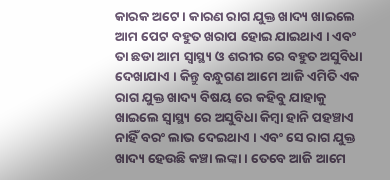କାରକ ଅଟେ । କାରଣ ରାଗ ଯୁକ୍ତ ଖାଦ୍ୟ ଖାଇଲେ ଆମ ପେଟ ବହୁତ ଖରାପ ହୋଇ ଯାଇଥାଏ । ଏବଂ ତା ଛଡା ଆମ ସ୍ୱାସ୍ଥ୍ୟ ଓ ଶରୀର ରେ ବହୁତ ଅସୁବିଧା ଦେଖାଯାଏ । କିନ୍ତୁ ବନ୍ଧୁଗଣ ଆମେ ଆଜି ଏମିତି ଏକ ରାଗ ଯୁକ୍ତ ଖାଦ୍ୟ ବିଷୟ ରେ କହିବୁ ଯାହାକୁ ଖାଇଲେ ସ୍ୱାସ୍ଥ୍ୟ ରେ ଅସୁବିଧା କିମ୍ବା ହାନି ପହଞ୍ଚାଏ ନାହିଁ ବରଂ ଲାଭ ଦେଇଥାଏ । ଏବଂ ସେ ରାଗ ଯୁକ୍ତ ଖାଦ୍ୟ ହେଉଛି କଞ୍ଚା ଲଙ୍କା । ତେବେ ଆଜି ଆମେ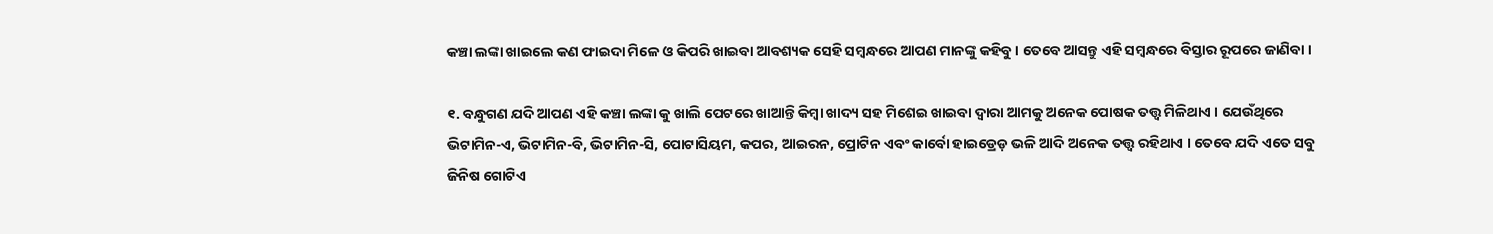କଞ୍ଚା ଲଙ୍କା ଖାଇଲେ କଣ ଫାଇଦା ମିଳେ ଓ କିପରି ଖାଇବା ଆବଶ୍ୟକ ସେହି ସମ୍ବନ୍ଧରେ ଆପଣ ମାନଙ୍କୁ କହିବୁ । ତେବେ ଆସନ୍ତୁ ଏହି ସମ୍ବନ୍ଧରେ ବିସ୍ତାର ରୂପରେ ଜାଣିବା ।

୧. ବନ୍ଧୁଗଣ ଯଦି ଆପଣ ଏହି କଞ୍ଚା ଲଙ୍କା କୁ ଖାଲି ପେଟରେ ଖାଆନ୍ତି କିମ୍ବା ଖାଦ୍ୟ ସହ ମିଶେଇ ଖାଇବା ଦ୍ବାରା ଆମକୁ ଅନେକ ପୋଷକ ତତ୍ତ୍ୱ ମିଳିଥାଏ । ଯେଉଁଥିରେ ଭିଟାମିନ-ଏ, ଭିଟାମିନ-ବି, ଭିଟାମିନ-ସି, ପୋଟାସିୟମ, କପର, ଆଇରନ, ପ୍ରୋଟିନ ଏବଂ କାର୍ବୋ ହାଇଡ୍ରେଡ଼ ଭଳି ଆଦି ଅନେକ ତତ୍ତ୍ୱ ରହିଥାଏ । ତେବେ ଯଦି ଏତେ ସବୁ ଜିନିଷ ଗୋଟିଏ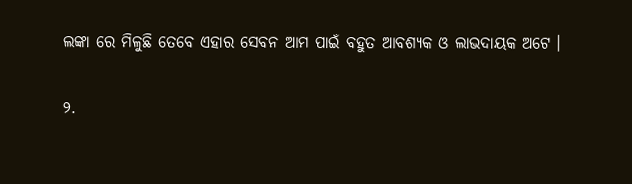ଲଙ୍କା ରେ ମିଳୁଛି ତେବେ ଏହାର ସେବନ ଆମ ପାଇଁ ବହୁତ ଆବଶ୍ୟକ ଓ ଲାଭଦାୟକ ଅଟେ ।

୨.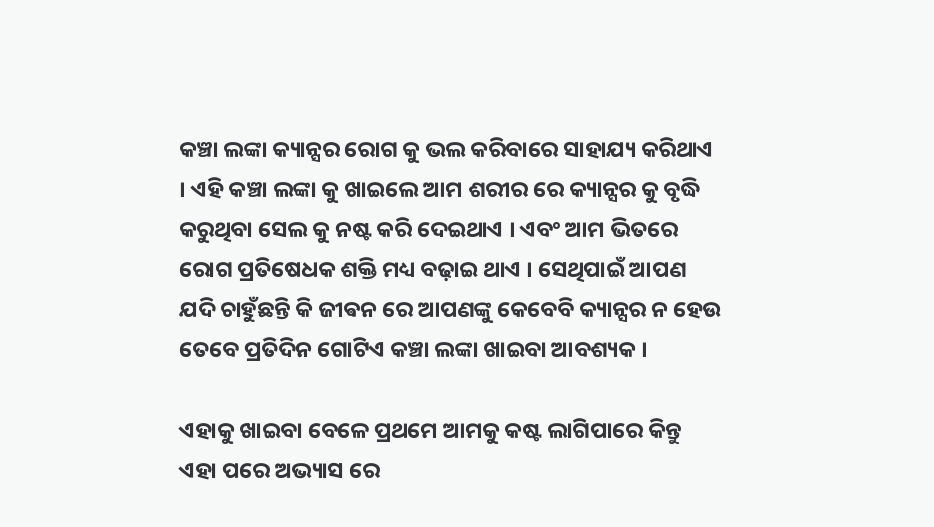କଞ୍ଚା ଲଙ୍କା କ୍ୟାନ୍ସର ରୋଗ କୁ ଭଲ କରିବାରେ ସାହାଯ୍ୟ କରିଥାଏ । ଏହି କଞ୍ଚା ଲଙ୍କା କୁ ଖାଇଲେ ଆମ ଶରୀର ରେ କ୍ୟାନ୍ସର କୁ ବୃଦ୍ଧି କରୁଥିବା ସେଲ କୁ ନଷ୍ଟ କରି ଦେଇଥାଏ । ଏବଂ ଆମ ଭିତରେ ରୋଗ ପ୍ରତିଷେଧକ ଶକ୍ତି ମଧ୍ୟ ବଢ଼ାଇ ଥାଏ । ସେଥିପାଇଁ ଆପଣ ଯଦି ଚାହୁଁଛନ୍ତି କି ଜୀଵନ ରେ ଆପଣଙ୍କୁ କେବେବି କ୍ୟାନ୍ସର ନ ହେଉ ତେବେ ପ୍ରତିଦିନ ଗୋଟିଏ କଞ୍ଚା ଲଙ୍କା ଖାଇବା ଆବଶ୍ୟକ ।

ଏହାକୁ ଖାଇବା ବେଳେ ପ୍ରଥମେ ଆମକୁ କଷ୍ଟ ଲାଗିପାରେ କିନ୍ତୁ ଏହା ପରେ ଅଭ୍ୟାସ ରେ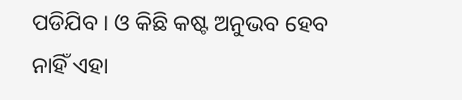ପଡିଯିବ । ଓ କିଛି କଷ୍ଟ ଅନୁଭବ ହେବ ନାହିଁ ଏହା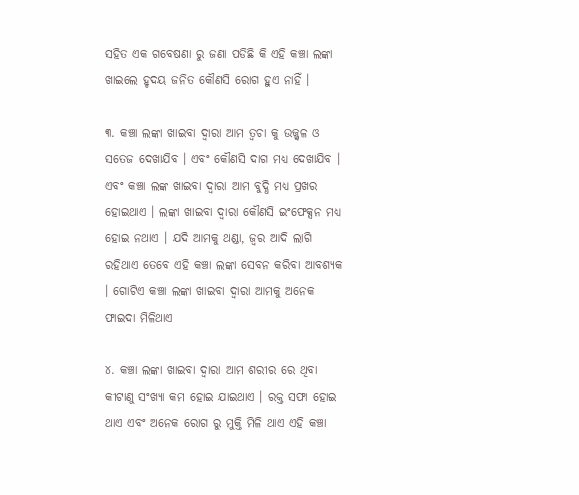ସହିତ ଏକ ଗବେଷଣା ରୁ ଜଣା ପଡିଛି କି ଏହି କଞ୍ଚା ଲଙ୍କା ଖାଇଲେ ହୃଦୟ ଜନିତ କୌଣସି ରୋଗ ହୁଏ ନାହିଁ ।

୩. କଞ୍ଚା ଲଙ୍କା ଖାଇବା ଦ୍ୱାରା ଆମ ତ୍ୱଚା କୁ ଉଜ୍ଜ୍ୱଳ ଓ ସତେଜ ଦେଖାଯିବ । ଏବଂ କୌଣସି ଦାଗ ମଧ୍ୟ ଦେଖାଯିବ । ଏବଂ କଞ୍ଚା ଲଙ୍କ ଖାଇବା ଦ୍ବାରା ଆମ ବୁଦ୍ଧି ମଧ୍ୟ ପ୍ରଖର ହୋଇଥାଏ । ଲଙ୍କା ଖାଇବା ଦ୍ବାରା କୌଣସି ଇଂଫେକ୍ସନ ମଧ୍ୟ ହୋଇ ନଥାଏ । ଯଦି ଆମକୁ ଥଣ୍ଡା, ଜ୍ୱର ଆଦି ଲାଗି ରହିଥାଏ ତେବେ ଏହି କଞ୍ଚା ଲଙ୍କା ସେବନ କରିବା ଆବଶ୍ୟକ । ଗୋଟିଏ କଞ୍ଚା ଲଙ୍କା ଖାଇବା ଦ୍ବାରା ଆମକୁ ଅନେକ ଫାଇଦା ମିଳିଥାଏ

୪. କଞ୍ଚା ଲଙ୍କା ଖାଇବା ଦ୍ଵାରା ଆମ ଶରୀର ରେ ଥିବା କୀଟାଣୁ ସଂଖ୍ୟା କମ ହୋଇ ଯାଇଥାଏ । ରକ୍ତ ସଫା ହୋଇ ଥାଏ ଏବଂ ଅନେକ ରୋଗ ରୁ ମୁକ୍ତି ମିଳି ଥାଏ ଏହି କଞ୍ଚା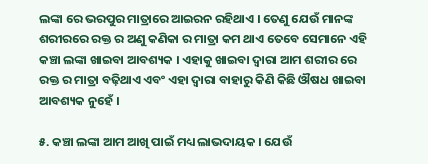ଲଙ୍କା ରେ ଭରପୁର ମାତ୍ରାରେ ଆଇରନ ରହିଥାଏ । ତେଣୁ ଯେଉଁ ମାନଙ୍କ ଶରୀରରେ ରକ୍ତ ର ଅଣୁ କଣିକା ର ମାତ୍ରା କମ ଥାଏ ତେବେ ସେମାନେ ଏହି କଞ୍ଚା ଲଙ୍କା ଖାଇବା ଆବଶ୍ୟକ । ଏହାକୁ ଖାଇବା ଦ୍ୱାରା ଆମ ଶରୀର ରେ ରକ୍ତ ର ମାତ୍ରା ବଢ଼ିଥାଏ ଏବଂ ଏହା ଦ୍ୱାରା ବାହାରୁ କିଣି କିଛି ଔଷଧ ଖାଇବା ଆବଶ୍ୟକ ନୁହେଁ ।

୫. କଞ୍ଚା ଲଙ୍କା ଆମ ଆଖି ପାଇଁ ମଧ୍ୟ ଲାଭଦାୟକ । ଯେଉଁ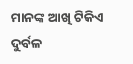ମାନଙ୍କ ଆଖି ଟିକିଏ ଦୁର୍ବଳ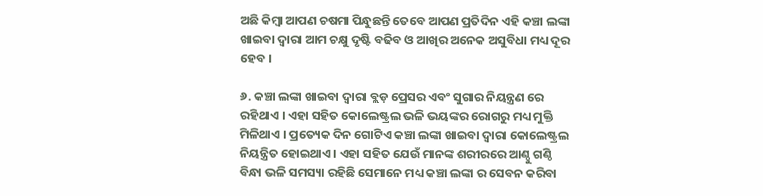ଅଛି କିମ୍ବା ଆପଣ ଚଷମା ପିନ୍ଧୁଛନ୍ତି ତେବେ ଆପଣ ପ୍ରତିଦିନ ଏହି କଞ୍ଚା ଲଙ୍କା ଖାଇବା ଦ୍ୱାରା ଆମ ଚକ୍ଷୁ ଦୃଷ୍ଟି ବଢିବ ଓ ଆଖିର ଅନେକ ଅସୁବିଧା ମଧ୍ୟ ଦୂର ହେବ ।

୬. କଞ୍ଚା ଲଙ୍କା ଖାଇବା ଦ୍ଵାରା ବ୍ଲଡ଼ ପ୍ରେସର ଏବଂ ସୁଗାର ନିୟନ୍ତ୍ରଣ ରେ ରହିଥାଏ । ଏହା ସହିତ କୋଲେଷ୍ଟ୍ରଲ ଭଳି ଭୟଙ୍କର ରୋଗରୁ ମଧ୍ୟ ମୁକ୍ତି ମିଳିଥାଏ । ପ୍ରତ୍ୟେକ ଦିନ ଗୋଟିଏ କଞ୍ଚା ଲଙ୍କା ଖାଇବା ଦ୍ବାରା କୋଲେଷ୍ଟ୍ରଲ ନିୟନ୍ତ୍ରିତ ହୋଇଥାଏ । ଏହା ସହିତ ଯେଉଁ ମାନଙ୍କ ଶରୀରରେ ଆଣ୍ଠୁ ଗଣ୍ଠି ବିନ୍ଧା ଭଳି ସମସ୍ୟା ରହିଛି ସେମାନେ ମଧ୍ୟ କଞ୍ଚା ଲଙ୍କା ର ସେବନ କରିବା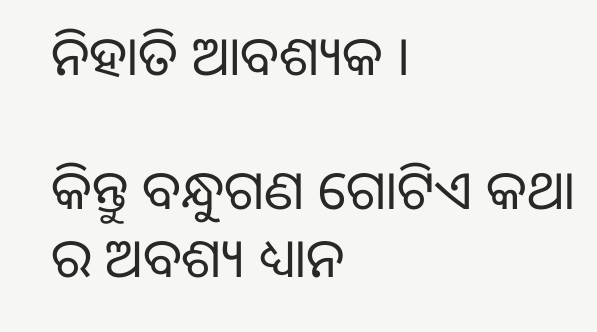ନିହାତି ଆବଶ୍ୟକ ।

କିନ୍ତୁ ବନ୍ଧୁଗଣ ଗୋଟିଏ କଥା ର ଅବଶ୍ୟ ଧ୍ୟାନ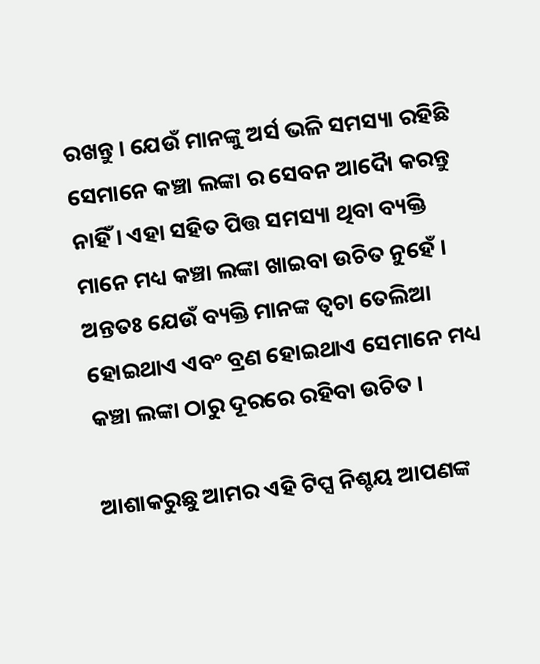ରଖନ୍ତୁ । ଯେଉଁ ମାନଙ୍କୁ ଅର୍ସ ଭଳି ସମସ୍ୟା ରହିଛି ସେମାନେ କଞ୍ଚା ଲଙ୍କା ର ସେବନ ଆଦୋୖ କରନ୍ତୁ ନାହିଁ । ଏହା ସହିତ ପିତ୍ତ ସମସ୍ୟା ଥିବା ବ୍ୟକ୍ତି ମାନେ ମଧ୍ୟ କଞ୍ଚା ଲଙ୍କା ଖାଇବା ଉଚିତ ନୁହେଁ । ଅନ୍ତତଃ ଯେଉଁ ବ୍ୟକ୍ତି ମାନଙ୍କ ତ୍ୱଚା ତେଲିଆ ହୋଇଥାଏ ଏବଂ ବ୍ରଣ ହୋଇଥାଏ ସେମାନେ ମଧ୍ୟ କଞ୍ଚା ଲଙ୍କା ଠାରୁ ଦୂରରେ ରହିବା ଉଚିତ ।

ଆଶାକରୁଛୁ ଆମର ଏହି ଟିପ୍ସ ନିଶ୍ଚୟ ଆପଣଙ୍କ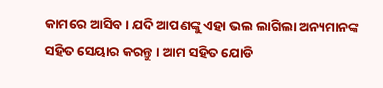କାମରେ ଆସିବ । ଯଦି ଆପଣଙ୍କୁ ଏହା ଭଲ ଲାଗିଲା ଅନ୍ୟମାନଙ୍କ ସହିତ ସେୟାର କରନ୍ତୁ । ଆମ ସହିତ ଯୋଡି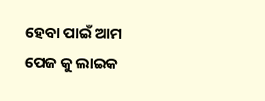ହେବା ପାଇଁ ଆମ ପେଜ କୁ ଲାଇକ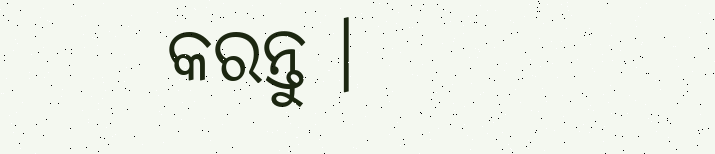କରନ୍ତୁ ।